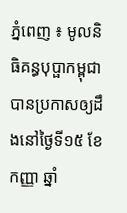ភ្នំពេញ ៖ មូលនិធិគន្ធបុប្ផាកម្ពុជាបានប្រកាសឲ្យដឹងនៅថ្ងៃទី១៥ ខែកញ្ញា ឆ្នាំ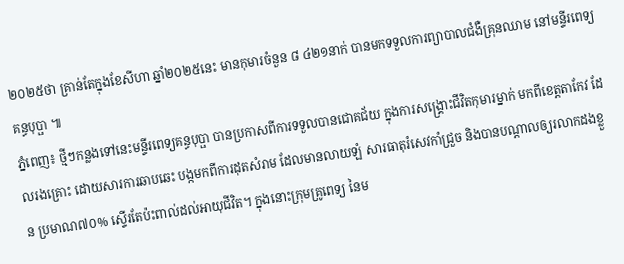២០២៥ថា គ្រាន់តែក្នុងខែសីហា ឆ្នាំ២០២៥នេះ មានកុមារចំនួន ៨ ៤២១នាក់ បានមកទទួលការព្យាបាលជំងឺគ្រុនឈាម នៅមន្ទីរពេទ្យគន្ធបុប្ផា ៕
ភ្នំពេញ៖ ថ្មីៗកន្លងទៅនេះមន្ទីរពេទ្យគន្ធបុប្ផា បានប្រកាសពីការទទួលបានជោគជ័យ ក្នុងការសង្គ្រោះជីវិតកុមារម្នាក់ មកពីខេត្តតាកែវ ដែលរងគ្រោះ ដោយសារការឆាបឆេះ បង្កមកពីការដុតសំរាម ដែលមានលាយឡំ សារធាតុរំសេវកាំជ្រួច និងបានបណ្តាលឲ្យរលាកដងខ្លួន ប្រមាណ៧០% ស្ទើរតែប៉ះពាល់ដល់អាយុជីវិត។ ក្នុងនោះក្រុមគ្រូពេទ្យ នៃម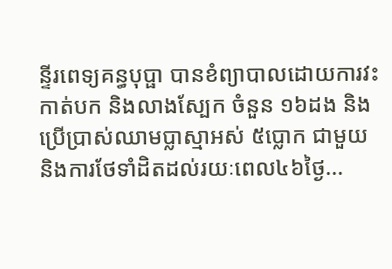ន្ទីរពេទ្យគន្ធបុប្ផា បានខំព្យាបាលដោយការវះកាត់បក និងលាងស្បែក ចំនួន ១៦ដង និងប្រើប្រាស់ឈាមប្លាស្មាអស់ ៥ប្លោក ជាមួយនិងការថែទាំដិតដល់រយៈពេល៤៦ថ្ងៃ...